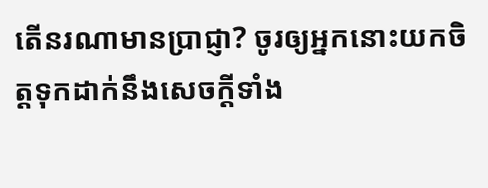តើនរណាមានប្រាជ្ញា? ចូរឲ្យអ្នកនោះយកចិត្តទុកដាក់នឹងសេចក្ដីទាំង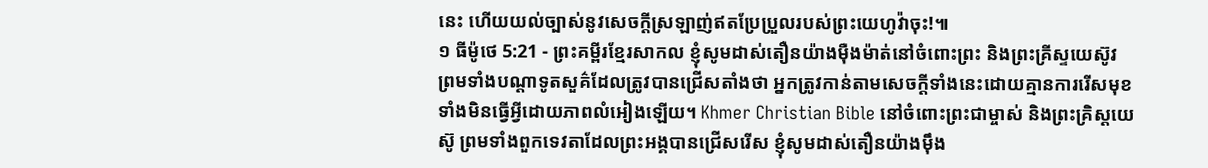នេះ ហើយយល់ច្បាស់នូវសេចក្ដីស្រឡាញ់ឥតប្រែប្រួលរបស់ព្រះយេហូវ៉ាចុះ!៕
១ ធីម៉ូថេ 5:21 - ព្រះគម្ពីរខ្មែរសាកល ខ្ញុំសូមដាស់តឿនយ៉ាងម៉ឺងម៉ាត់នៅចំពោះព្រះ និងព្រះគ្រីស្ទយេស៊ូវ ព្រមទាំងបណ្ដាទូតសួគ៌ដែលត្រូវបានជ្រើសតាំងថា អ្នកត្រូវកាន់តាមសេចក្ដីទាំងនេះដោយគ្មានការរើសមុខ ទាំងមិនធ្វើអ្វីដោយភាពលំអៀងឡើយ។ Khmer Christian Bible នៅចំពោះព្រះជាម្ចាស់ និងព្រះគ្រិស្ដយេស៊ូ ព្រមទាំងពួកទេវតាដែលព្រះអង្គបានជ្រើសរើស ខ្ញុំសូមដាស់តឿនយ៉ាងម៉ឹង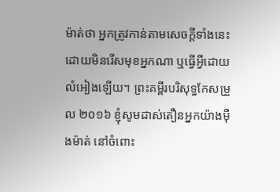ម៉ាត់ថា អ្នកត្រូវកាន់តាមសេចក្ដីទាំងនេះដោយមិនរើសមុខអ្នកណា ឬធ្វើអ្វីដោយលំអៀងឡើយ។ ព្រះគម្ពីរបរិសុទ្ធកែសម្រួល ២០១៦ ខ្ញុំសូមដាស់តឿនអ្នកយ៉ាងម៉ឺងម៉ាត់ នៅចំពោះ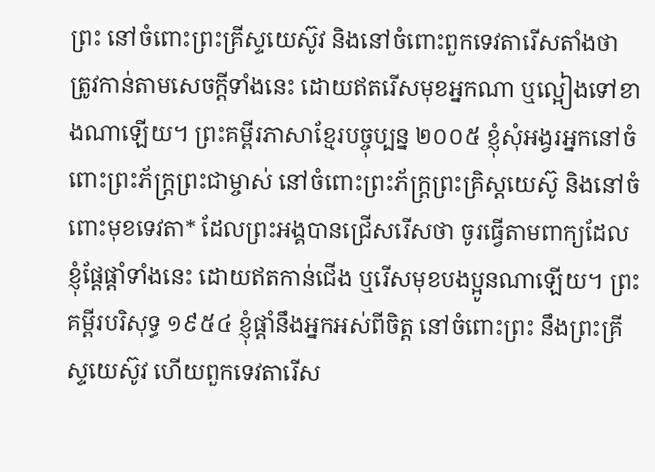ព្រះ នៅចំពោះព្រះគ្រីស្ទយេស៊ូវ និងនៅចំពោះពួកទេវតារើសតាំងថា ត្រូវកាន់តាមសេចក្ដីទាំងនេះ ដោយឥតរើសមុខអ្នកណា ឬល្អៀងទៅខាងណាឡើយ។ ព្រះគម្ពីរភាសាខ្មែរបច្ចុប្បន្ន ២០០៥ ខ្ញុំសុំអង្វរអ្នកនៅចំពោះព្រះភ័ក្ត្រព្រះជាម្ចាស់ នៅចំពោះព្រះភ័ក្ត្រព្រះគ្រិស្តយេស៊ូ និងនៅចំពោះមុខទេវតា* ដែលព្រះអង្គបានជ្រើសរើសថា ចូរធ្វើតាមពាក្យដែលខ្ញុំផ្ដែផ្ដាំទាំងនេះ ដោយឥតកាន់ជើង ឬរើសមុខបងប្អូនណាឡើយ។ ព្រះគម្ពីរបរិសុទ្ធ ១៩៥៤ ខ្ញុំផ្តាំនឹងអ្នកអស់ពីចិត្ត នៅចំពោះព្រះ នឹងព្រះគ្រីស្ទយេស៊ូវ ហើយពួកទេវតារើស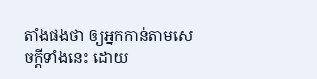តាំងផងថា ឲ្យអ្នកកាន់តាមសេចក្ដីទាំងនេះ ដោយ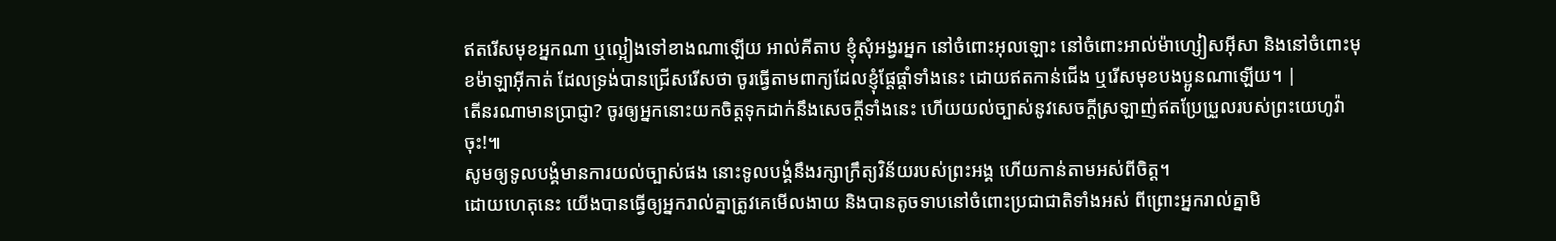ឥតរើសមុខអ្នកណា ឬល្អៀងទៅខាងណាឡើយ អាល់គីតាប ខ្ញុំសុំអង្វរអ្នក នៅចំពោះអុលឡោះ នៅចំពោះអាល់ម៉ាហ្សៀសអ៊ីសា និងនៅចំពោះមុខម៉ាឡាអ៊ីកាត់ ដែលទ្រង់បានជ្រើសរើសថា ចូរធ្វើតាមពាក្យដែលខ្ញុំផ្ដែផ្ដាំទាំងនេះ ដោយឥតកាន់ជើង ឬរើសមុខបងប្អូនណាឡើយ។ |
តើនរណាមានប្រាជ្ញា? ចូរឲ្យអ្នកនោះយកចិត្តទុកដាក់នឹងសេចក្ដីទាំងនេះ ហើយយល់ច្បាស់នូវសេចក្ដីស្រឡាញ់ឥតប្រែប្រួលរបស់ព្រះយេហូវ៉ាចុះ!៕
សូមឲ្យទូលបង្គំមានការយល់ច្បាស់ផង នោះទូលបង្គំនឹងរក្សាក្រឹត្យវិន័យរបស់ព្រះអង្គ ហើយកាន់តាមអស់ពីចិត្ត។
ដោយហេតុនេះ យើងបានធ្វើឲ្យអ្នករាល់គ្នាត្រូវគេមើលងាយ និងបានតូចទាបនៅចំពោះប្រជាជាតិទាំងអស់ ពីព្រោះអ្នករាល់គ្នាមិ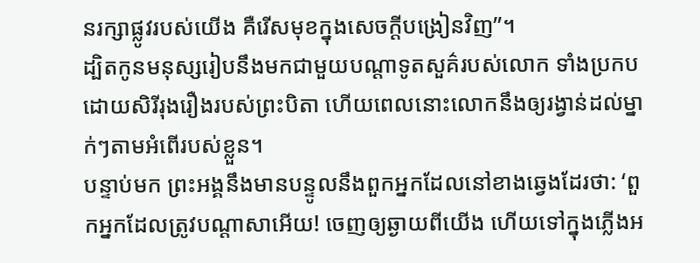នរក្សាផ្លូវរបស់យើង គឺរើសមុខក្នុងសេចក្ដីបង្រៀនវិញ”។
ដ្បិតកូនមនុស្សរៀបនឹងមកជាមួយបណ្ដាទូតសួគ៌របស់លោក ទាំងប្រកបដោយសិរីរុងរឿងរបស់ព្រះបិតា ហើយពេលនោះលោកនឹងឲ្យរង្វាន់ដល់ម្នាក់ៗតាមអំពើរបស់ខ្លួន។
បន្ទាប់មក ព្រះអង្គនឹងមានបន្ទូលនឹងពួកអ្នកដែលនៅខាងឆ្វេងដែរថា: ‘ពួកអ្នកដែលត្រូវបណ្ដាសាអើយ! ចេញឲ្យឆ្ងាយពីយើង ហើយទៅក្នុងភ្លើងអ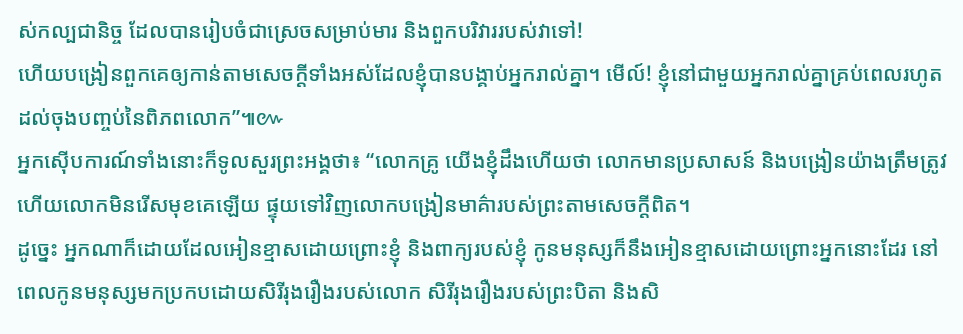ស់កល្បជានិច្ច ដែលបានរៀបចំជាស្រេចសម្រាប់មារ និងពួកបរិវាររបស់វាទៅ!
ហើយបង្រៀនពួកគេឲ្យកាន់តាមសេចក្ដីទាំងអស់ដែលខ្ញុំបានបង្គាប់អ្នករាល់គ្នា។ មើល៍! ខ្ញុំនៅជាមួយអ្នករាល់គ្នាគ្រប់ពេលរហូតដល់ចុងបញ្ចប់នៃពិភពលោក”៕៚
អ្នកស៊ើបការណ៍ទាំងនោះក៏ទូលសួរព្រះអង្គថា៖ “លោកគ្រូ យើងខ្ញុំដឹងហើយថា លោកមានប្រសាសន៍ និងបង្រៀនយ៉ាងត្រឹមត្រូវ ហើយលោកមិនរើសមុខគេឡើយ ផ្ទុយទៅវិញលោកបង្រៀនមាគ៌ារបស់ព្រះតាមសេចក្ដីពិត។
ដូច្នេះ អ្នកណាក៏ដោយដែលអៀនខ្មាសដោយព្រោះខ្ញុំ និងពាក្យរបស់ខ្ញុំ កូនមនុស្សក៏នឹងអៀនខ្មាសដោយព្រោះអ្នកនោះដែរ នៅពេលកូនមនុស្សមកប្រកបដោយសិរីរុងរឿងរបស់លោក សិរីរុងរឿងរបស់ព្រះបិតា និងសិ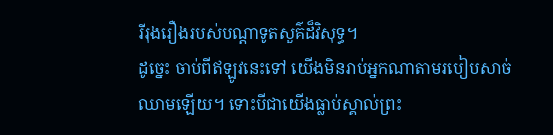រីរុងរឿងរបស់បណ្ដាទូតសួគ៌ដ៏វិសុទ្ធ។
ដូច្នេះ ចាប់ពីឥឡូវនេះទៅ យើងមិនរាប់អ្នកណាតាមរបៀបសាច់ឈាមឡើយ។ ទោះបីជាយើងធ្លាប់ស្គាល់ព្រះ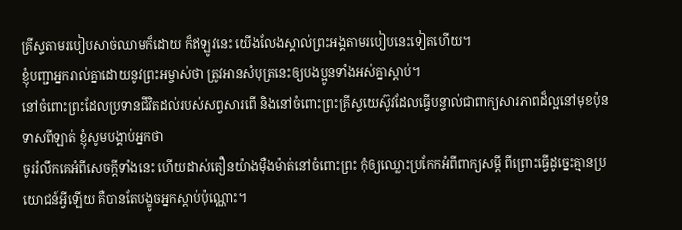គ្រីស្ទតាមរបៀបសាច់ឈាមក៏ដោយ ក៏ឥឡូវនេះ យើងលែងស្គាល់ព្រះអង្គតាមរបៀបនេះទៀតហើយ។
ខ្ញុំបញ្ជាអ្នករាល់គ្នាដោយនូវព្រះអម្ចាស់ថា ត្រូវអានសំបុត្រនេះឲ្យបងប្អូនទាំងអស់គ្នាស្ដាប់។
នៅចំពោះព្រះដែលប្រទានជីវិតដល់របស់សព្វសារពើ និងនៅចំពោះព្រះគ្រីស្ទយេស៊ូវដែលធ្វើបន្ទាល់ជាពាក្យសារភាពដ៏ល្អនៅមុខប៉ុនទាសពីឡាត់ ខ្ញុំសូមបង្គាប់អ្នកថា
ចូររំលឹកគេអំពីសេចក្ដីទាំងនេះ ហើយដាស់តឿនយ៉ាងម៉ឺងម៉ាត់នៅចំពោះព្រះ កុំឲ្យឈ្លោះប្រកែកអំពីពាក្យសម្ដី ពីព្រោះធ្វើដូច្នេះគ្មានប្រយោជន៍អ្វីឡើយ គឺបានតែបង្ខូចអ្នកស្ដាប់ប៉ុណ្ណោះ។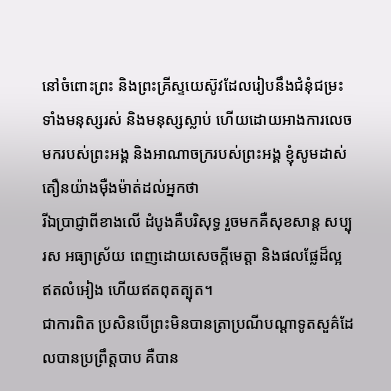នៅចំពោះព្រះ និងព្រះគ្រីស្ទយេស៊ូវដែលរៀបនឹងជំនុំជម្រះទាំងមនុស្សរស់ និងមនុស្សស្លាប់ ហើយដោយអាងការលេចមករបស់ព្រះអង្គ និងអាណាចក្ររបស់ព្រះអង្គ ខ្ញុំសូមដាស់តឿនយ៉ាងម៉ឺងម៉ាត់ដល់អ្នកថា
រីឯប្រាជ្ញាពីខាងលើ ដំបូងគឺបរិសុទ្ធ រួចមកគឺសុខសាន្ត សប្បុរស អធ្យាស្រ័យ ពេញដោយសេចក្ដីមេត្តា និងផលផ្លែដ៏ល្អ ឥតលំអៀង ហើយឥតពុតត្បុត។
ជាការពិត ប្រសិនបើព្រះមិនបានត្រាប្រណីបណ្ដាទូតសួគ៌ដែលបានប្រព្រឹត្តបាប គឺបាន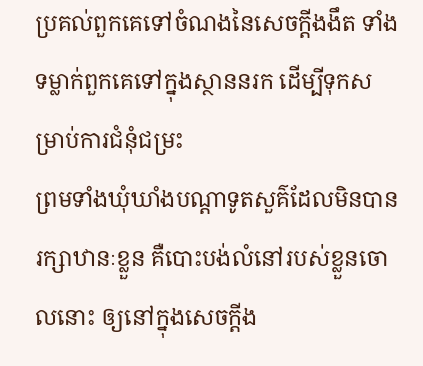ប្រគល់ពួកគេទៅចំណងនៃសេចក្ដីងងឹត ទាំងទម្លាក់ពួកគេទៅក្នុងស្ថាននរក ដើម្បីទុកសម្រាប់ការជំនុំជម្រះ
ព្រមទាំងឃុំឃាំងបណ្ដាទូតសួគ៌ដែលមិនបានរក្សាឋានៈខ្លួន គឺបោះបង់លំនៅរបស់ខ្លួនចោលនោះ ឲ្យនៅក្នុងសេចក្ដីង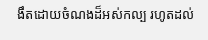ងឹតដោយចំណងដ៏អស់កល្ប រហូតដល់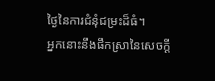ថ្ងៃនៃការជំនុំជម្រះដ៏ធំ។
អ្នកនោះនឹងផឹកស្រានៃសេចក្ដី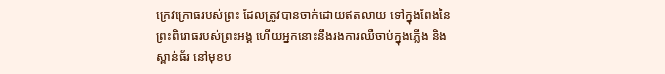ក្រេវក្រោធរបស់ព្រះ ដែលត្រូវបានចាក់ដោយឥតលាយ ទៅក្នុងពែងនៃព្រះពិរោធរបស់ព្រះអង្គ ហើយអ្នកនោះនឹងរងការឈឺចាប់ក្នុងភ្លើង និងស្ពាន់ធ័រ នៅមុខប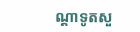ណ្ដាទូតសួ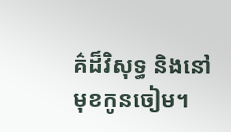គ៌ដ៏វិសុទ្ធ និងនៅមុខកូនចៀម។